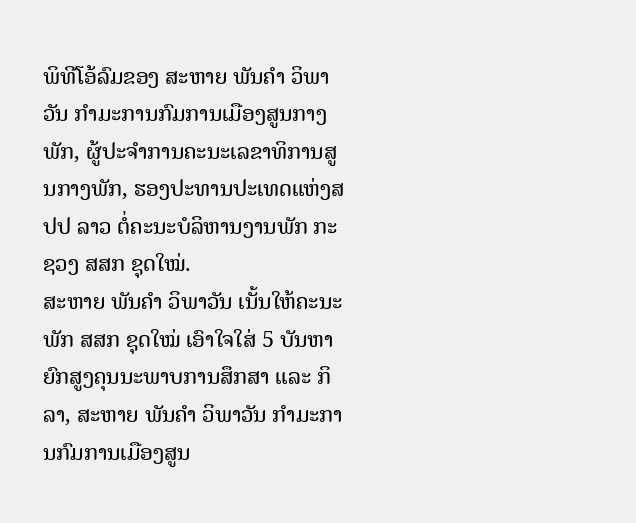ພິທີໂອ້ລົມຂອງ ສະຫາຍ ພັນຄຳ ວິພາວັນ ກຳມະການກົມການເມືອງສູນກາງພັກ, ຜູ້ປະຈຳການຄະນະເລຂາທິການສູນກາງພັກ, ຮອງປະທານປະເທດແຫ່ງສປປ ລາວ ຕໍ່ຄະນະບໍລິຫານງານພັກ ກະຊວງ ສສກ ຊຸດໃໝ່.
ສະຫາຍ ພັນຄຳ ວິພາວັນ ເນັ້ນໃຫ້ຄະນະພັກ ສສກ ຊຸດໃໝ່ ເອົາໃຈໃສ່ 5 ບັນຫາ ຍົກສູງຄຸນນະພາບການສຶກສາ ແລະ ກິລາ, ສະຫາຍ ພັນຄຳ ວິພາວັນ ກຳມະການກົມການເມືອງສູນ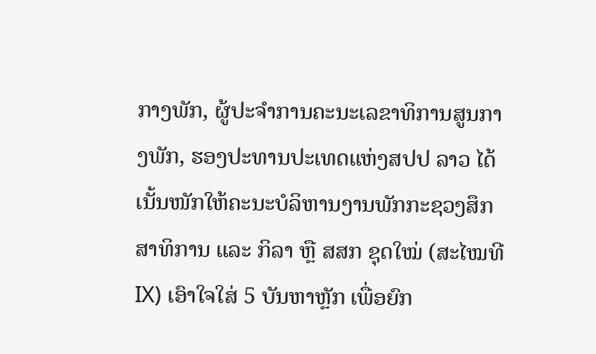ກາງພັກ, ຜູ້ປະຈຳການຄະນະເລຂາທິການສູນກາງພັກ, ຮອງປະທານປະເທດແຫ່ງສປປ ລາວ ໄດ້ເນັ້ນໜັກໃຫ້ຄະນະບໍລິຫານງານພັກກະຊວງສຶກສາທິການ ແລະ ກິລາ ຫຼື ສສກ ຊຸດໃໝ່ (ສະໄໝທີ IX) ເອົາໃຈໃສ່ 5 ບັນຫາຫຼັກ ເພື່ອຍົກ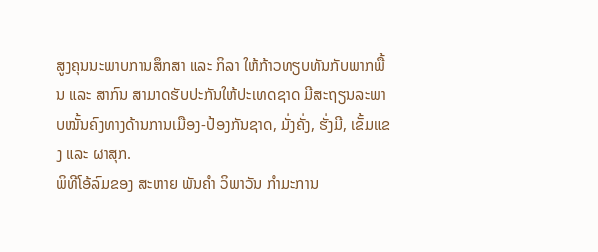ສູງຄຸນນະພາບການສຶກສາ ແລະ ກິລາ ໃຫ້ກ້າວທຽບທັນກັບພາກພື້ນ ແລະ ສາກົນ ສາມາດຮັບປະກັນໃຫ້ປະເທດຊາດ ມີສະຖຽນລະພາບໝັ້ນຄົງທາງດ້ານການເມືອງ-ປ້ອງກັນຊາດ, ມັ່ງຄັ່ງ, ຮັ່ງມີ, ເຂັ້ມແຂງ ແລະ ຜາສຸກ.
ພິທີໂອ້ລົມຂອງ ສະຫາຍ ພັນຄຳ ວິພາວັນ ກຳມະການ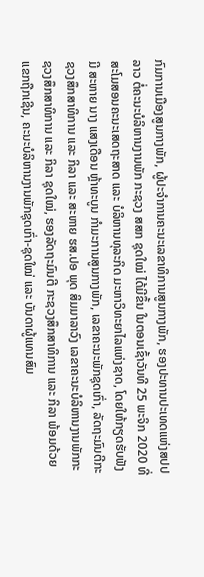ກົມການເມືອງສູນກາງພັກ, ຜູ້ປະຈຳການຄະນະເລຂາທິການສູນກາງພັກ, ຮອງປະທານປະເທດແຫ່ງສປປ ລາວ ຕໍ່ຄະນະບໍລິຫານງານພັກ ກະຊວງ ສສກ ຊຸດໃໝ່ ໄດ້ມີຂຶ້ນ ໃນຕອນເຊົ້າວັນທີ 25 ພະຈິກ 2020 ທີ່ສະໂມສອນຄະນະເສດຖະສາດ ແລະ ບໍລິຫານທຸລະກິດ ມະຫາວິທະຍາໄລແຫ່ງຊາດ, ໂດຍໃຫ້ກຽດຮັບຟັງມີ ສະຫາຍ ນາງ ແສງເດືອນ ຫຼ້າທະບູນ ກຳມະການສູນກາງພັກ, ເລຂາຄະນະພັກຊຸດເກົ່າ, ລັດຖະມົນຕີກະຊວງສຶກສາທິການ ແລະ ກິລາ ແລະ ສະຫາຍ ຮສ.ປອ ພຸດ ສິມມາລາວົງ ເລຂາຄະນະບໍລິຫານງານພັກກະຊວງສຶກສາທິການ ແລະ ກິລາ ຊຸດໃໝ່, ຮອງລັດຖະມົນຕີ ກະຊວງສຶກສາທິການ ແລະ ກິລາ ພ້ອມດ້ວຍແຂກຖືກເຊີນ, ຄະນະບໍລິຫານງານພັກຊຸດເກົ່າ-ຊຸດໃໝ່ ແລະ ບັນດາຜູ້ແທນສົມ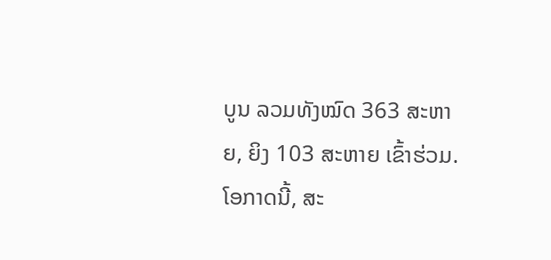ບູນ ລວມທັງໝົດ 363 ສະຫາຍ, ຍິງ 103 ສະຫາຍ ເຂົ້າຮ່ວມ.
ໂອກາດນີ້, ສະ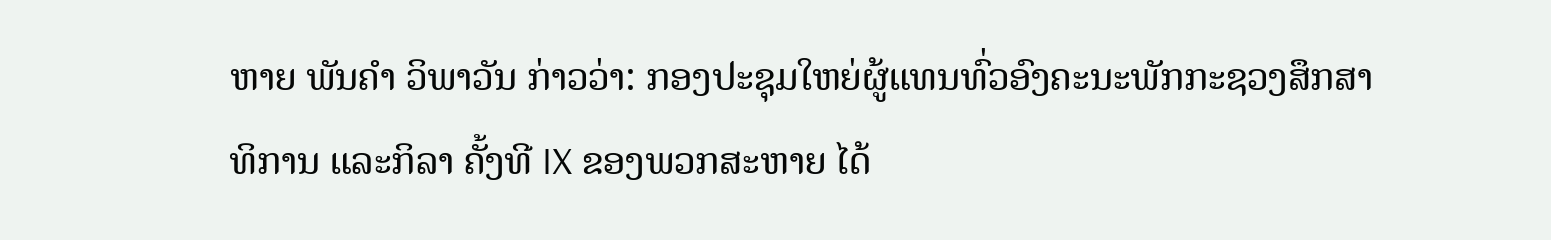ຫາຍ ພັນຄຳ ວິພາວັນ ກ່າວວ່າ: ກອງປະຊຸມໃຫຍ່ຜູ້ແທນທົ່ວອົງຄະນະພັກກະຊວງສຶກສາທິການ ແລະກິລາ ຄັ້ງທີ IX ຂອງພວກສະຫາຍ ໄດ້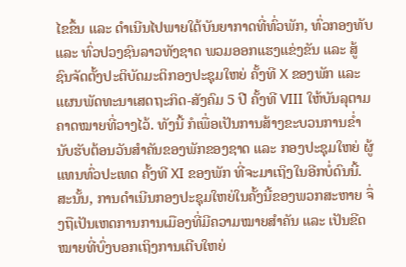ໄຂຂຶ້ນ ແລະ ດຳເນີນໄປພາຍໃຕ້ບັນຍາກາດທີ່ທົ່ວພັກ, ທົ່ວກອງທັບ ແລະ ທົ່ວປວງຊົນລາວທັງຊາດ ພວມອອກແຮງແຂ່ງຂັນ ແລະ ສູ້ຊົນຈັດຕັ້ງປະຕິບັດມະຕິກອງປະຊຸມໃຫຍ່ ຄັ້ງທີ X ຂອງພັກ ແລະ ແຜນພັດທະນາເສດຖະກິດ-ສັງຄົມ 5 ປີ ຄັ້ງທີ VIII ໃຫ້ບັນລຸຕາມຄາດໝາຍທີ່ວາງໄວ້. ທັງນີ້ ກໍເພື່ອເປັນການສ້າງຂະບວນການຂ່ຳນັບຮັບຕ້ອນວັນສຳຄັນຂອງພັກຂອງຊາດ ແລະ ກອງປະຊຸມໃຫຍ່ ຜູ້ແທນທົ່ວປະເທດ ຄັ້ງທີ XI ຂອງພັກ ທີ່ຈະມາເຖິງໃນອີກບໍ່ດົນນີ້. ສະນັ້ນ, ການດຳເນີນກອງປະຊຸມໃຫຍ່ໃນຄັ້ງນີ້ຂອງພວກສະຫາຍ ຈຶ່ງຖືເປັນເຫດການການເມືອງທີ່ມີຄວາມໝາຍສຳຄັນ ແລະ ເປັນຂີດໝາຍທີ່ບົ່ງບອກເຖິງການເຕີບໃຫຍ່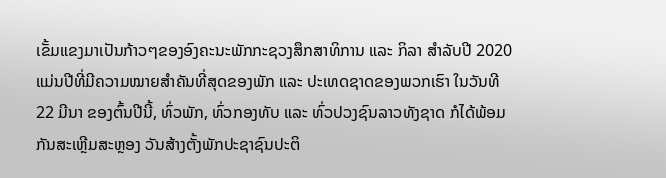ເຂັ້ມແຂງມາເປັນກ້າວໆຂອງອົງຄະນະພັກກະຊວງສຶກສາທິການ ແລະ ກິລາ ສຳລັບປີ 2020 ແມ່ນປີທີ່ມີຄວາມໝາຍສຳຄັນທີ່ສຸດຂອງພັກ ແລະ ປະເທດຊາດຂອງພວກເຮົາ ໃນວັນທີ 22 ມີນາ ຂອງຕົ້ນປີນີ້, ທົ່ວພັກ, ທົ່ວກອງທັບ ແລະ ທົ່ວປວງຊົນລາວທັງຊາດ ກໍໄດ້ພ້ອມກັນສະເຫຼີມສະຫຼອງ ວັນສ້າງຕັ້ງພັກປະຊາຊົນປະຕິ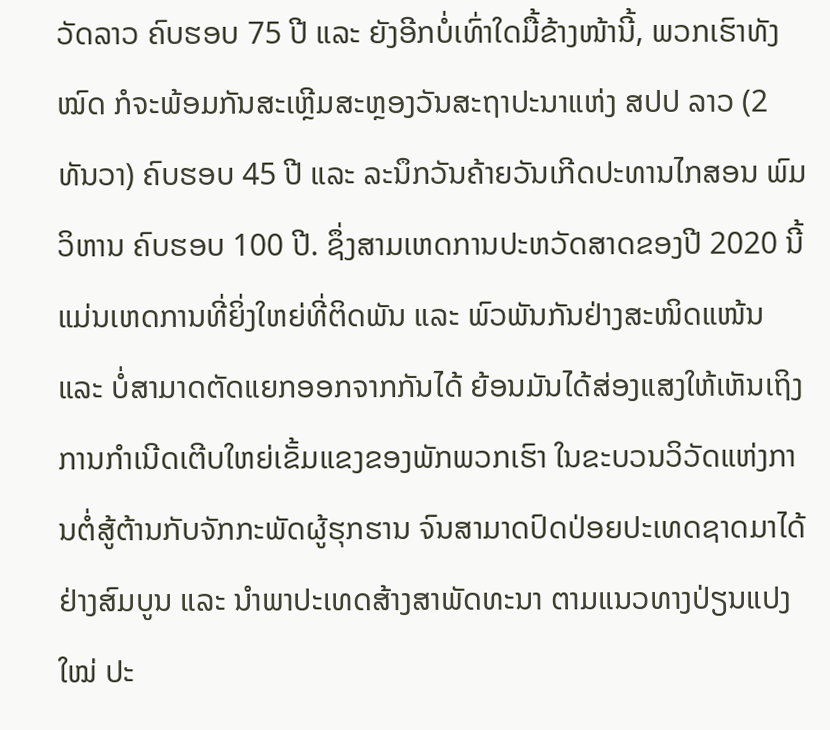ວັດລາວ ຄົບຮອບ 75 ປີ ແລະ ຍັງອີກບໍ່ເທົ່າໃດມື້ຂ້າງໜ້ານີ້, ພວກເຮົາທັງໝົດ ກໍຈະພ້ອມກັນສະເຫຼີມສະຫຼອງວັນສະຖາປະນາແຫ່ງ ສປປ ລາວ (2 ທັນວາ) ຄົບຮອບ 45 ປີ ແລະ ລະນຶກວັນຄ້າຍວັນເກີດປະທານໄກສອນ ພົມວິຫານ ຄົບຮອບ 100 ປີ. ຊຶ່ງສາມເຫດການປະຫວັດສາດຂອງປີ 2020 ນີ້ ແມ່ນເຫດການທີ່ຍິ່ງໃຫຍ່ທີ່ຕິດພັນ ແລະ ພົວພັນກັນຢ່າງສະໜິດແໜ້ນ ແລະ ບໍ່ສາມາດຕັດແຍກອອກຈາກກັນໄດ້ ຍ້ອນມັນໄດ້ສ່ອງແສງໃຫ້ເຫັນເຖິງການກຳເນີດເຕີບໃຫຍ່ເຂັ້ມແຂງຂອງພັກພວກເຮົາ ໃນຂະບວນວິວັດແຫ່ງການຕໍ່ສູ້ຕ້ານກັບຈັກກະພັດຜູ້ຮຸກຮານ ຈົນສາມາດປົດປ່ອຍປະເທດຊາດມາໄດ້ຢ່າງສົມບູນ ແລະ ນຳພາປະເທດສ້າງສາພັດທະນາ ຕາມແນວທາງປ່ຽນແປງໃໝ່ ປະ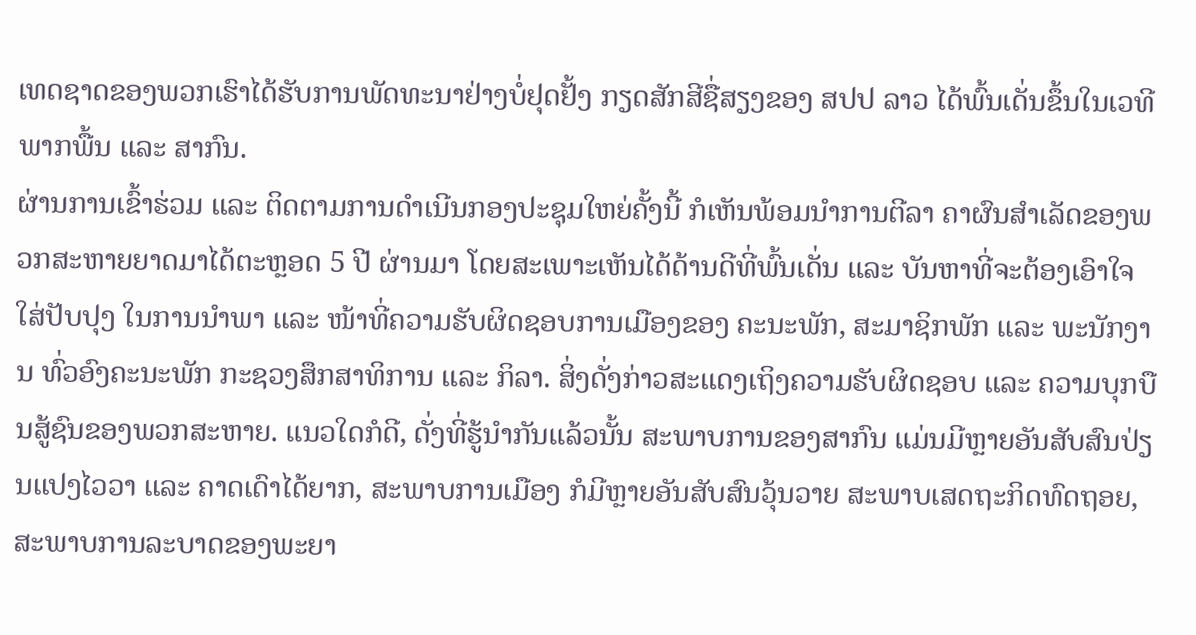ເທດຊາດຂອງພວກເຮົາໄດ້ຮັບການພັດທະນາຢ່າງບໍ່ຢຸດຢັ້ງ ກຽດສັກສີຊື່ສຽງຂອງ ສປປ ລາວ ໄດ້ພົ້ນເດັ່ນຂຶ້ນໃນເວທີ ພາກພື້ນ ແລະ ສາກົນ.
ຜ່ານການເຂົ້າຮ່ວມ ແລະ ຕິດຕາມການດຳເນີນກອງປະຊຸມໃຫຍ່ຄັ້ງນີ້ ກໍເຫັນພ້ອມນຳການຕີລາ ຄາຜົນສຳເລັດຂອງພວກສະຫາຍຍາດມາໄດ້ຕະຫຼອດ 5 ປີ ຜ່ານມາ ໂດຍສະເພາະເຫັນໄດ້ດ້ານດີທີ່ພົ້ນເດັ່ນ ແລະ ບັນຫາທີ່ຈະຕ້ອງເອົາໃຈໃສ່ປັບປຸງ ໃນການນຳພາ ແລະ ໜ້າທີ່ຄວາມຮັບຜິດຊອບການເມືອງຂອງ ຄະນະພັກ, ສະມາຊິກພັກ ແລະ ພະນັກງານ ທົ່ວອົງຄະນະພັກ ກະຊວງສຶກສາທິການ ແລະ ກິລາ. ສິ່ງດັ່ງກ່າວສະແດງເຖິງຄວາມຮັບຜິດຊອບ ແລະ ຄວາມບຸກບືນສູ້ຊົນຂອງພວກສະຫາຍ. ແນວໃດກໍດີ, ດັ່ງທີ່ຮູ້ນຳກັນແລ້ວນັ້ນ ສະພາບການຂອງສາກົນ ແມ່ນມີຫຼາຍອັນສັບສົນປ່ຽນແປງໄວວາ ແລະ ຄາດເດົາໄດ້ຍາກ, ສະພາບການເມືອງ ກໍມີຫຼາຍອັນສັບສົນວຸ້ນວາຍ ສະພາບເສດຖະກິດທົດຖອຍ, ສະພາບການລະບາດຂອງພະຍາ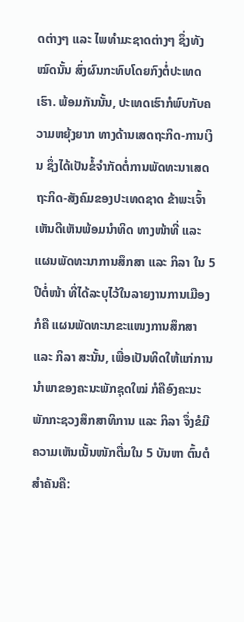ດຕ່າງໆ ແລະ ໄພທຳມະຊາດຕ່າງໆ ຊຶ່ງທັງໝົດນັ້ນ ສົ່ງຜົນກະທົບໂດຍກົງຕໍ່ປະເທດເຮົາ. ພ້ອມກັນນັ້ນ, ປະເທດເຮົາກໍພົບກັບຄວາມຫຍຸ້ງຍາກ ທາງດ້ານເສດຖະກິດ-ການເງິນ ຊຶ່ງໄດ້ເປັນຂໍ້ຈຳກັດຕໍ່ການພັດທະນາເສດຖະກິດ-ສັງຄົມຂອງປະເທດຊາດ ຂ້າພະເຈົ້າເຫັນດີເຫັນພ້ອມນຳທິດ ທາງໜ້າທີ່ ແລະ ແຜນພັດທະນາການສຶກສາ ແລະ ກິລາ ໃນ 5 ປີຕໍ່ໜ້າ ທີ່ໄດ້ລະບຸໄວ້ໃນລາຍງານການເມືອງ ກໍຄື ແຜນພັດທະນາຂະແໜງການສຶກສາ ແລະ ກິລາ ສະນັ້ນ, ເພື່ອເປັນທິດໃຫ້ແກ່ການນຳພາຂອງຄະນະພັກຊຸດໃໝ່ ກໍຄືອົງຄະນະພັກກະຊວງສຶກສາທິການ ແລະ ກິລາ ຈຶ່ງຂໍມີຄວາມເຫັນເນັ້ນໜັກຕື່ມໃນ 5 ບັນຫາ ຕົ້ນຕໍສຳຄັນຄື: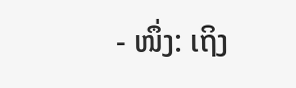- ໜຶ່ງ: ເຖິງ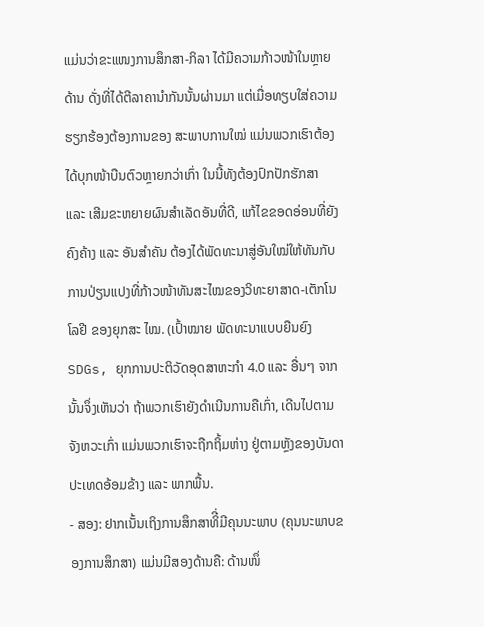ແມ່ນວ່າຂະແໜງການສຶກສາ-ກິລາ ໄດ້ມີຄວາມກ້າວໜ້າໃນຫຼາຍດ້ານ ດັ່ງທີ່ໄດ້ຕີລາຄານຳກັນນັ້ນຜ່ານມາ ແຕ່ເມື່ອທຽບໃສ່ຄວາມຮຽກຮ້ອງຕ້ອງການຂອງ ສະພາບການໃໝ່ ແມ່ນພວກເຮົາຕ້ອງໄດ້ບຸກໜ້າບືນຕົວຫຼາຍກວ່າເກົ່າ ໃນນີ້ທັງຕ້ອງປົກປັກຮັກສາ ແລະ ເສີມຂະຫຍາຍຜົນສຳເລັດອັນທີ່ດີ, ແກ້ໄຂຂອດອ່ອນທີ່ຍັງ ຄົງຄ້າງ ແລະ ອັນສຳຄັນ ຕ້ອງໄດ້ພັດທະນາສູ່ອັນໃໝ່ໃຫ້ທັນກັບການປ່ຽນແປງທີ່ກ້າວໜ້າທັນສະໄໝຂອງວິທະຍາສາດ-ເຕັກໂນໂລຢີ ຂອງຍຸກສະ ໄໝ. (ເປົ້າໝາຍ ພັດທະນາແບບຍືນຍົງ SDGs, ຍຸກການປະຕິວັດອຸດສາຫະກຳ 4.0 ແລະ ອື່ນໆ ຈາກນັ້ນຈຶ່ງເຫັນວ່າ ຖ້າພວກເຮົາຍັງດຳເນີນການຄືເກົ່າ, ເດີນໄປຕາມຈັງຫວະເກົ່າ ແມ່ນພວກເຮົາຈະຖືກຖິ້ມຫ່າງ ຢູ່ຕາມຫຼັງຂອງບັນດາປະເທດອ້ອມຂ້າງ ແລະ ພາກພື້ນ.
- ສອງ: ຢາກເນັ້ນເຖິງການສຶກສາທິີ່ມີຄຸນນະພາບ (ຄຸນນະພາບຂອງການສຶກສາ) ແມ່ນມີສອງດ້ານຄື: ດ້ານໜຶ່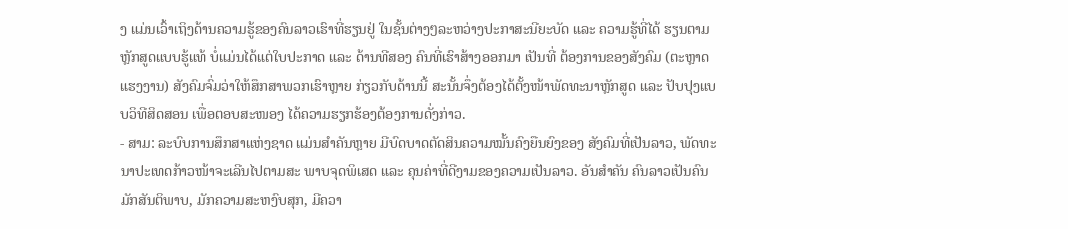ງ ແມ່ນເວົ້າເຖິງດ້ານຄວາມຮູ້ຂອງຄົນລາວເຮົາທີ່ຮຽນຢູ່ ໃນຊັ້ນຕ່າງໆລະຫວ່າງປະກາສະນີຍະບັດ ແລະ ຄວາມຮູ້ທີ່ໄດ້ ຮຽນຕາມຫຼັກສູດແບບຮູ້ແທ້ ບໍ່ແມ່ນໄດ້ແຕ່ໃບປະກາດ ແລະ ດ້ານທີສອງ ຄົນທີ່ເຮົາສ້າງອອກມາ ເປັນທີ່ ຕ້ອງການຂອງສັງຄົມ (ຕະຫຼາດແຮງງານ) ສັງຄົມຈົ່ມວ່າໃຫ້ສຶກສາພວກເຮົາຫຼາຍ ກ່ຽວກັບດ້ານນີ້ ສະນັ້ນຈຶ່ງຕ້ອງໄດ້ຕັ້ງໜ້າພັດທະນາຫຼັກສູດ ແລະ ປັບປຸງແບບວິທີສິດສອນ ເພື່ອຕອບສະໜອງ ໄດ້ຄວາມຮຽກຮ້ອງຕ້ອງການດັ່ງກ່າວ.
- ສາມ: ລະບົບການສຶກສາແຫ່ງຊາດ ແມ່ນສຳຄັນຫຼາຍ ມີບົດບາດຕັດສິນຄວາມໝັ້ນຄົງຍືນຍົງຂອງ ສັງຄົມທີ່ເປັນລາວ, ພັດທະນາປະເທດກ້າວໜ້າຈະເລີນໄປຕາມສະ ພາບຈຸດພິເສດ ແລະ ຄຸນຄ່າທີ່ດີງາມຂອງຄວາມເປັນລາວ. ອັນສຳຄັນ ຄົນລາວເປັນຄົນມັກສັນຕິພາບ, ມັກຄວາມສະຫງົບສຸກ, ມີຄວາ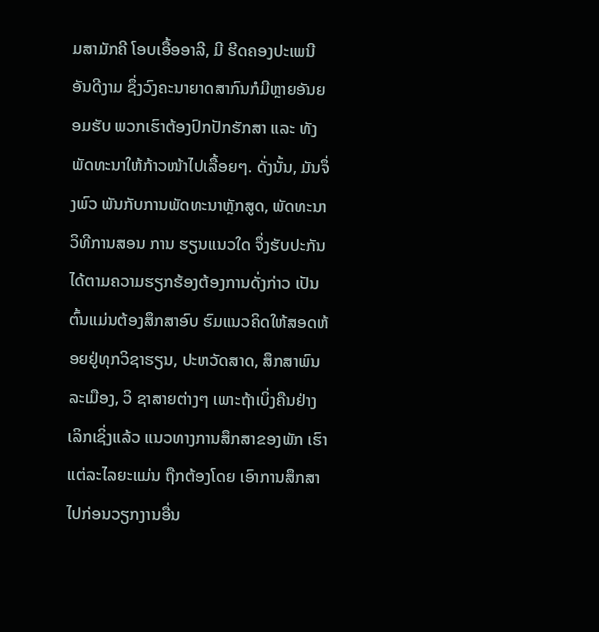ມສາມັກຄີ ໂອບເອື້ອອາລີ, ມີ ຮີດຄອງປະເພນີອັນດີງາມ ຊຶ່ງວົງຄະນາຍາດສາກົນກໍມີຫຼາຍອັນຍອມຮັບ ພວກເຮົາຕ້ອງປົກປັກຮັກສາ ແລະ ທັງພັດທະນາໃຫ້ກ້າວໜ້າໄປເລື້ອຍໆ. ດັ່ງນັ້ນ, ມັນຈຶ່ງພົວ ພັນກັບການພັດທະນາຫຼັກສູດ, ພັດທະນາວິທີການສອນ ການ ຮຽນແນວໃດ ຈຶ່ງຮັບປະກັນໄດ້ຕາມຄວາມຮຽກຮ້ອງຕ້ອງການດັ່ງກ່າວ ເປັນຕົ້ນແມ່ນຕ້ອງສຶກສາອົບ ຮົມແນວຄິດໃຫ້ສອດຫ້ອຍຢູ່ທຸກວິຊາຮຽນ, ປະຫວັດສາດ, ສຶກສາພົນລະເມືອງ, ວິ ຊາສາຍຕ່າງໆ ເພາະຖ້າເບິ່ງຄືນຢ່າງເລິກເຊິ່ງແລ້ວ ແນວທາງການສຶກສາຂອງພັກ ເຮົາ ແຕ່ລະໄລຍະແມ່ນ ຖືກຕ້ອງໂດຍ ເອົາການສຶກສາໄປກ່ອນວຽກງານອື່ນ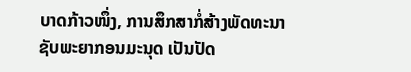ບາດກ້າວໜຶ່ງ, ການສຶກສາກໍ່ສ້າງພັດທະນາຊັບພະຍາກອນມະນຸດ ເປັນປັດ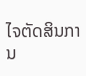ໄຈຕັດສິນການ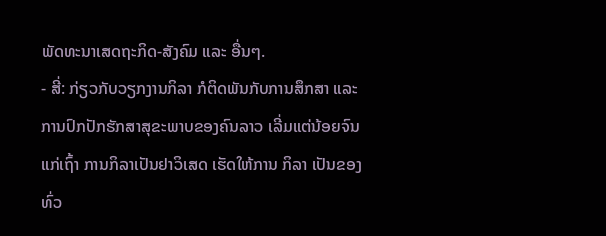ພັດທະນາເສດຖະກິດ-ສັງຄົມ ແລະ ອື່ນໆ.
- ສີ່: ກ່ຽວກັບວຽກງານກິລາ ກໍຕິດພັນກັບການສຶກສາ ແລະ ການປົກປັກຮັກສາສຸຂະພາບຂອງຄົນລາວ ເລີ່ມແຕ່ນ້ອຍຈົນແກ່ເຖົ້າ ການກິລາເປັນຢາວິເສດ ເຮັດໃຫ້ການ ກິລາ ເປັນຂອງທົ່ວ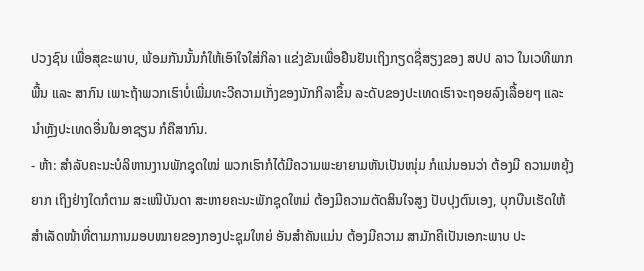ປວງຊົນ ເພື່ອສຸຂະພາບ, ພ້ອມກັນນັ້ນກໍໃຫ້ເອົາໃຈໃສ່ກິລາ ແຂ່ງຂັນເພື່ອຢືນຢັນເຖິງກຽດຊື່ສຽງຂອງ ສປປ ລາວ ໃນເວທີພາກພື້ນ ແລະ ສາກົນ ເພາະຖ້າພວກເຮົາບໍ່ເພີ່ມທະວີຄວາມເກັ່ງຂອງນັກກິລາຂຶ້ນ ລະດັບຂອງປະເທດເຮົາຈະຖອຍລົງເລື້ອຍໆ ແລະ ນຳຫຼັງປະເທດອື່ນໃນອາຊຽນ ກໍຄືສາກົນ.
- ຫ້າ: ສຳລັບຄະນະບໍລິຫານງານພັກຊຸດໃໝ່ ພວກເຮົາກໍໄດ້ມີຄວາມພະຍາຍາມຫັນເປັນໜຸ່ມ ກໍແນ່ນອນວ່າ ຕ້ອງມີ ຄວາມຫຍຸ້ງຍາກ ເຖິງຢ່າງໃດກໍຕາມ ສະເໜີບັນດາ ສະຫາຍຄະນະພັກຊຸດໃຫມ່ ຕ້ອງມີຄວາມຕັດສິນໃຈສູງ ປັບປຸງຕົນເອງ, ບຸກບືນເຮັດໃຫ້ສຳເລັດໜ້າທີ່ຕາມການມອບໝາຍຂອງກອງປະຊຸມໃຫຍ່ ອັນສຳຄັນແມ່ນ ຕ້ອງມີຄວາມ ສາມັກຄີເປັນເອກະພາບ ປະ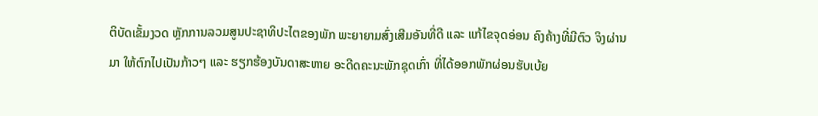ຕິບັດເຂັ້ມງວດ ຫຼັກການລວມສູນປະຊາທິປະໄຕຂອງພັກ ພະຍາຍາມສົ່ງເສີມອັນທີ່ດີ ແລະ ແກ້ໄຂຈຸດອ່ອນ ຄົງຄ້າງທີ່ມີຕົວ ຈິງຜ່ານມາ ໃຫ້ຕົກໄປເປັນກ້າວໆ ແລະ ຮຽກຮ້ອງບັນດາສະຫາຍ ອະດີດຄະນະພັກຊຸດເກົ່າ ທີ່ໄດ້ອອກພັກຜ່ອນຮັບເບ້ຍ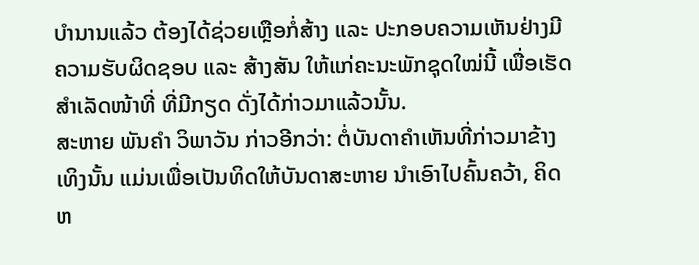ບຳນານແລ້ວ ຕ້ອງໄດ້ຊ່ວຍເຫຼືອກໍ່ສ້າງ ແລະ ປະກອບຄວາມເຫັນຢ່າງມີຄວາມຮັບຜິດຊອບ ແລະ ສ້າງສັນ ໃຫ້ແກ່ຄະນະພັກຊຸດໃໝ່ນີ້ ເພື່ອເຮັດສຳເລັດໜ້າທີ່ ທີ່ມີກຽດ ດັ່ງໄດ້ກ່າວມາແລ້ວນັ້ນ.
ສະຫາຍ ພັນຄຳ ວິພາວັນ ກ່າວອີກວ່າ: ຕໍ່ບັນດາຄຳເຫັນທີ່ກ່າວມາຂ້າງເທິງນັ້ນ ແມ່ນເພື່ອເປັນທິດໃຫ້ບັນດາສະຫາຍ ນຳເອົາໄປຄົ້ນຄວ້າ, ຄິດຫ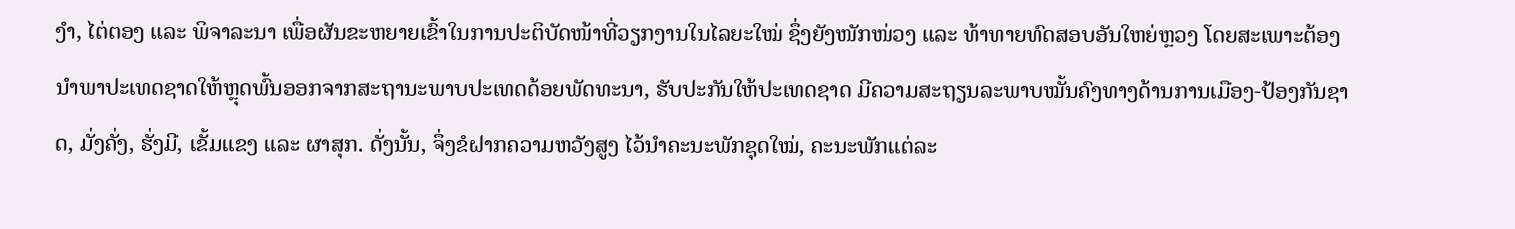ງຳ, ໄຕ່ຕອງ ແລະ ພິຈາລະນາ ເພື່ອຜັນຂະຫຍາຍເຂົ້າໃນການປະຕິບັດໜ້າທີ່ວຽກງານໃນໄລຍະໃໝ່ ຊຶ່ງຍັງໜັກໜ່ວງ ແລະ ທ້າທາຍທົດສອບອັນໃຫຍ່ຫຼວງ ໂດຍສະເພາະຕ້ອງນຳພາປະເທດຊາດໃຫ້ຫຼຸດພົ້ນອອກຈາກສະຖານະພາບປະເທດດ້ອຍພັດທະນາ, ຮັບປະກັນໃຫ້ປະເທດຊາດ ມີຄວາມສະຖຽນລະພາບໝັ້ນຄົງທາງດ້ານການເມືອງ-ປ້ອງກັນຊາດ, ມັ່ງຄັ່ງ, ຮັ່ງມີ, ເຂັ້ມແຂງ ແລະ ຜາສຸກ. ດັ່ງນັ້ນ, ຈຶ່ງຂໍຝາກຄວາມຫວັງສູງ ໄວ້ນຳຄະນະພັກຊຸດໃໝ່, ຄະນະພັກແຕ່ລະ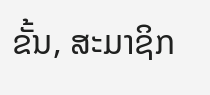ຂັ້ນ, ສະມາຊິກ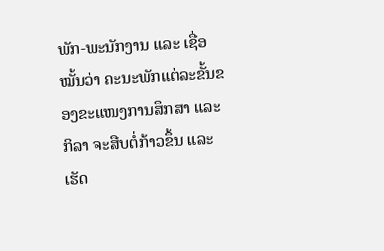ພັກ-ພະນັກງານ ແລະ ເຊື່ອໝັ້ນວ່າ ຄະນະພັກແຕ່ລະຂັ້ນຂອງຂະແໜງການສຶກສາ ແລະ ກິລາ ຈະສືບຕໍ່ກ້າວຂຶ້ນ ແລະ ເຮັດ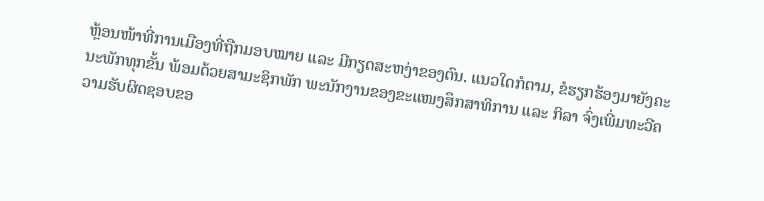ຫຼ້ອນໜ້າທີ່ການເມືອງທີ່ຖືກມອບໝາຍ ແລະ ມີກຽດສະຫງ່າຂອງຕົນ. ແນວໃດກໍຕາມ, ຂໍຮຽກຮ້ອງມາຍັງຄະນະພັກທຸກຂັ້ນ ພ້ອມດ້ວຍສາມະຊິກພັກ ພະນັກງານຂອງຂະແໜງສຶກສາທິການ ແລະ ກິລາ ຈົ່ງເພີ່ມທະວີຄວາມຮັບຜິດຊອບຂອ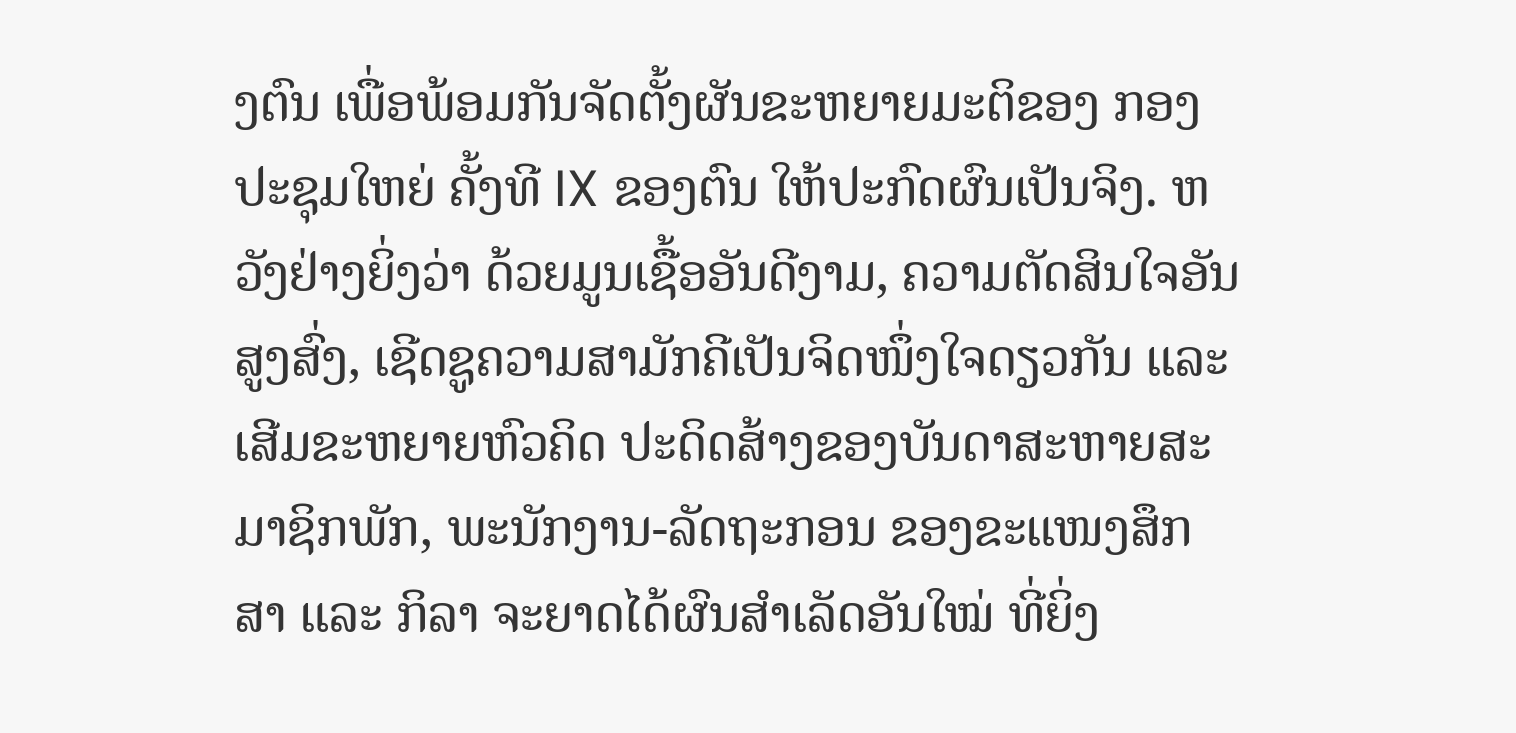ງຕົນ ເພື່ອພ້ອມກັນຈັດຕັ້ງຜັນຂະຫຍາຍມະຕິຂອງ ກອງປະຊຸມໃຫຍ່ ຄັ້ງທີ IX ຂອງຕົນ ໃຫ້ປະກົດຜົນເປັນຈິງ. ຫວັງຢ່າງຍິ່ງວ່າ ດ້ວຍມູນເຊື້ອອັນດີງາມ, ຄວາມຕັດສິນໃຈອັນສູງສົ່ງ, ເຊີດຊູຄວາມສາມັກຄີເປັນຈິດໜຶ່ງໃຈດຽວກັນ ແລະ ເສີມຂະຫຍາຍຫົວຄິດ ປະດິດສ້າງຂອງບັນດາສະຫາຍສະມາຊິກພັກ, ພະນັກງານ-ລັດຖະກອນ ຂອງຂະແໜງສຶກສາ ແລະ ກິລາ ຈະຍາດໄດ້ຜົນສຳເລັດອັນໃໝ່ ທີ່ຍິ່ງ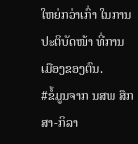ໃຫຍ່ກວ່າເກົ່າ ໃນການປະຕິບັດໜ້າ ທີ່ການເມືອງຂອງຕົນ.
#ຂໍ້ມູນຈາກ ນສພ ສຶກສາ-ກິລາ